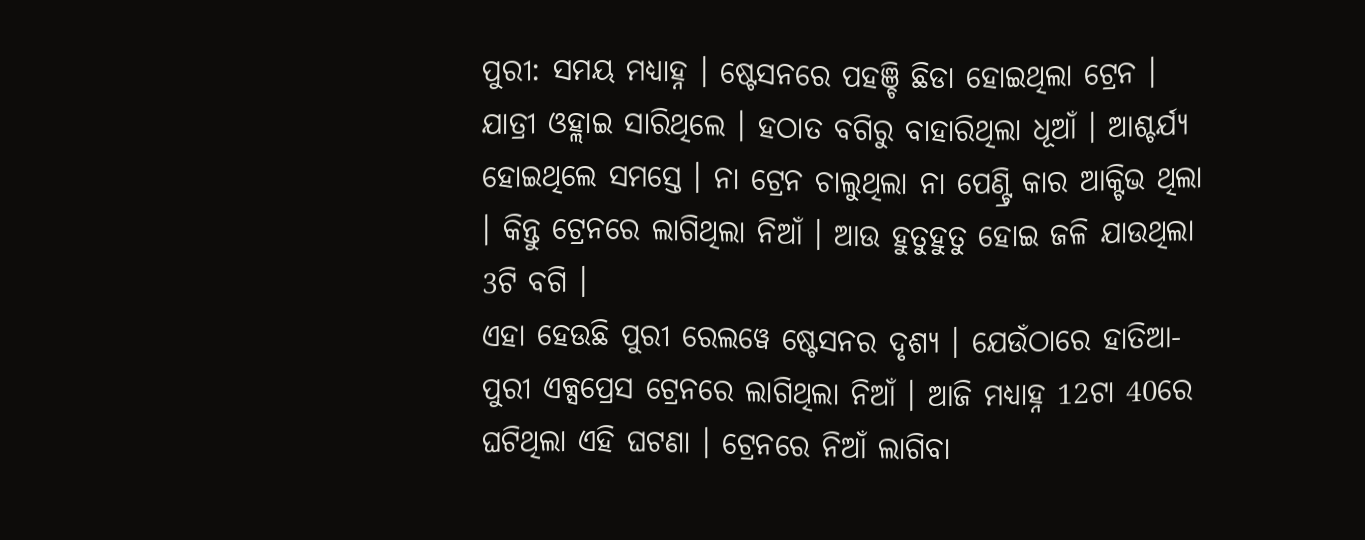ପୁରୀ: ସମୟ ମଧ୍ୟାହ୍ନ । ଷ୍ଟେସନରେ ପହଞ୍ଚି ଛିଡା ହୋଇଥିଲା ଟ୍ରେନ । ଯାତ୍ରୀ ଓହ୍ଲାଇ ସାରିଥିଲେ । ହଠାତ ବଗିରୁ ବାହାରିଥିଲା ଧୂଆଁ । ଆଶ୍ଚର୍ଯ୍ୟ ହୋଇଥିଲେ ସମସ୍ତେ । ନା ଟ୍ରେନ ଚାଲୁଥିଲା ନା ପେଣ୍ଟ୍ରି କାର ଆକ୍ଟିଭ ଥିଲା । କିନ୍ତୁ ଟ୍ରେନରେ ଲାଗିଥିଲା ନିଆଁ । ଆଉ ହୁତୁହୁତୁ ହୋଇ ଜଳି ଯାଉଥିଲା 3ଟି ବଗି ।
ଏହା ହେଉଛି ପୁରୀ ରେଲୱେ ଷ୍ଟେସନର ଦୃଶ୍ୟ । ଯେଉଁଠାରେ ହାତିଆ-ପୁରୀ ଏକ୍ସପ୍ରେସ ଟ୍ରେନରେ ଲାଗିଥିଲା ନିଆଁ । ଆଜି ମଧ୍ୟାହ୍ନ 12ଟା 40ରେ ଘଟିଥିଲା ଏହି ଘଟଣା । ଟ୍ରେନରେ ନିଆଁ ଲାଗିବା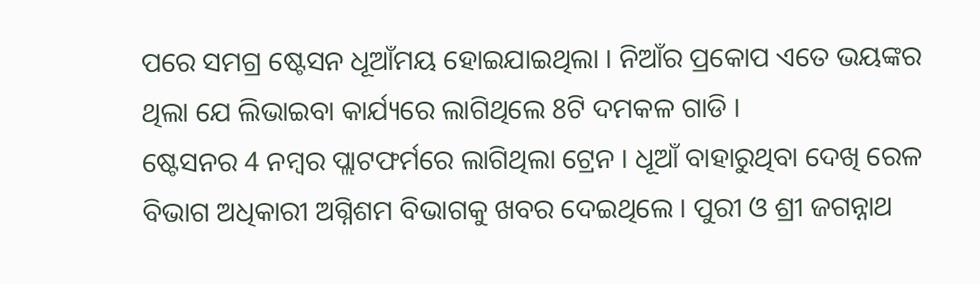ପରେ ସମଗ୍ର ଷ୍ଟେସନ ଧୂଆଁମୟ ହୋଇଯାଇଥିଲା । ନିଆଁର ପ୍ରକୋପ ଏତେ ଭୟଙ୍କର ଥିଲା ଯେ ଲିଭାଇବା କାର୍ଯ୍ୟରେ ଲାଗିଥିଲେ 8ଟି ଦମକଳ ଗାଡି ।
ଷ୍ଟେସନର 4 ନମ୍ବର ପ୍ଲାଟଫର୍ମରେ ଲାଗିଥିଲା ଟ୍ରେନ । ଧୂଆଁ ବାହାରୁଥିବା ଦେଖି ରେଳ ବିଭାଗ ଅଧିକାରୀ ଅଗ୍ନିଶମ ବିଭାଗକୁ ଖବର ଦେଇଥିଲେ । ପୁରୀ ଓ ଶ୍ରୀ ଜଗନ୍ନାଥ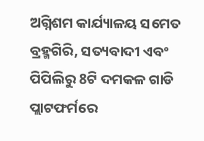ଅଗ୍ନିଶମ କାର୍ଯ୍ୟାଳୟ ସମେତ ବ୍ରହ୍ମଗିରି, ସତ୍ୟବାଦୀ ଏବଂ ପିପିଲିରୁ 8ଟି ଦମକଳ ଗାଡି ପ୍ଲାଟଫର୍ମରେ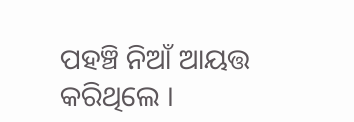ପହଞ୍ଚି ନିଆଁ ଆୟତ୍ତ କରିଥିଲେ ।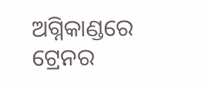ଅଗ୍ନିକାଣ୍ଡରେ ଟ୍ରେନର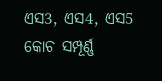ଏସ3, ଏସ4, ଏସ5 କୋଚ ସମ୍ପୂର୍ଣ୍ଣ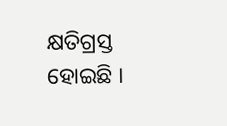କ୍ଷତିଗ୍ରସ୍ତ ହୋଇଛି ।